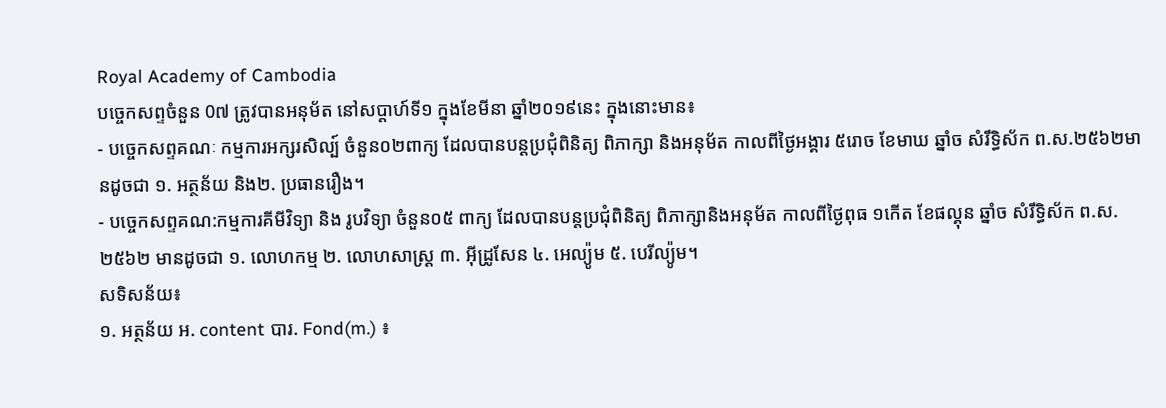Royal Academy of Cambodia
បច្ចេកសព្ទចំនួន 0៧ ត្រូវបានអនុម័ត នៅសប្តាហ៍ទី១ ក្នុងខែមីនា ឆ្នាំ២០១៩នេះ ក្នុងនោះមាន៖
- បច្ចេកសព្ទគណៈ កម្មការអក្សរសិល្ប៍ ចំនួន០២ពាក្យ ដែលបានបន្តប្រជុំពិនិត្យ ពិភាក្សា និងអនុម័ត កាលពីថ្ងៃអង្គារ ៥រោច ខែមាឃ ឆ្នាំច សំរឹទ្ធិស័ក ព.ស.២៥៦២មានដូចជា ១. អត្ថន័យ និង២. ប្រធានរឿង។
- បច្ចេកសព្ទគណ:កម្មការគីមីវិទ្យា និង រូបវិទ្យា ចំនួន០៥ ពាក្យ ដែលបានបន្តប្រជុំពិនិត្យ ពិភាក្សានិងអនុម័ត កាលពីថ្ងៃពុធ ១កើត ខែផល្គុន ឆ្នាំច សំរឹទ្ធិស័ក ព.ស.២៥៦២ មានដូចជា ១. លោហកម្ម ២. លោហសាស្ត្រ ៣. អ៊ីដ្រូសែន ៤. អេល្យ៉ូម ៥. បេរីល្យ៉ូម។
សទិសន័យ៖
១. អត្ថន័យ អ. content បារ. Fond(m.) ៖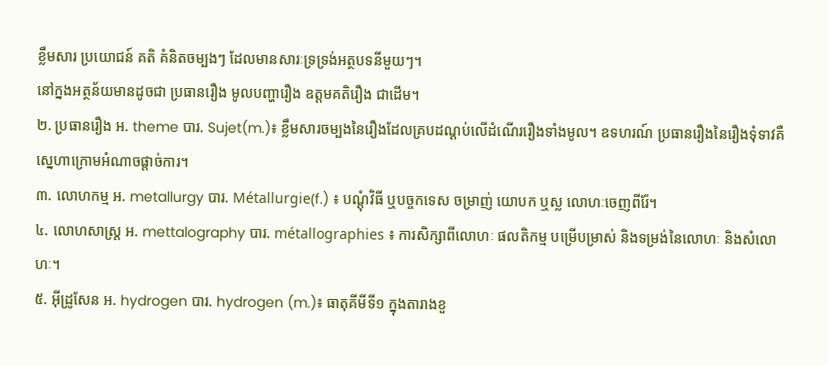ខ្លឹមសារ ប្រយោជន៍ គតិ គំនិតចម្បងៗ ដែលមានសារៈទ្រទ្រង់អត្ថបទនីមួយៗ។
នៅក្នងអត្ថន័យមានដូចជា ប្រធានរឿង មូលបញ្ហារឿង ឧត្តមគតិរឿង ជាដើម។
២. ប្រធានរឿង អ. theme បារ. Sujet(m.)៖ ខ្លឹមសារចម្បងនៃរឿងដែលគ្របដណ្តប់លើដំណើររឿងទាំងមូល។ ឧទហរណ៍ ប្រធានរឿងនៃរឿងទុំទាវគឺ ស្នេហាក្រោមអំណាចផ្តាច់ការ។
៣. លោហកម្ម អ. metallurgy បារ. Métallurgie(f.) ៖ បណ្តុំវិធី ឬបច្ចកទេស ចម្រាញ់ យោបក ឬស្ល លោហៈចេញពីរ៉ែ។
៤. លោហសាស្ត្រ អ. mettalography បារ. métallographies ៖ ការសិក្សាពីលោហៈ ផលតិកម្ម បម្រើបម្រាស់ និងទម្រង់នៃលោហៈ និងសំលោហៈ។
៥. អ៊ីដ្រូសែន អ. hydrogen បារ. hydrogen (m.)៖ ធាតុគីមីទី១ ក្នុងតារាងខួ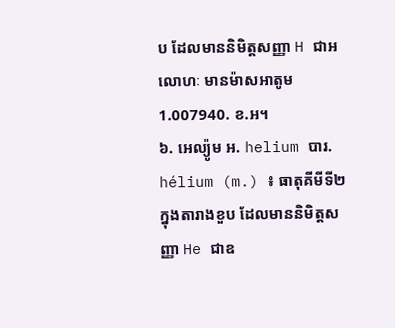ប ដែលមាននិមិត្តសញ្ញា H ជាអលោហៈ មានម៉ាសអាតូម 1.007940. ខ.អ។
៦. អេល្យ៉ូម អ. helium បារ. hélium (m.) ៖ ធាតុគីមីទី២ ក្នុងតារាងខួប ដែលមាននិមិត្តសញ្ញា He ជាឧ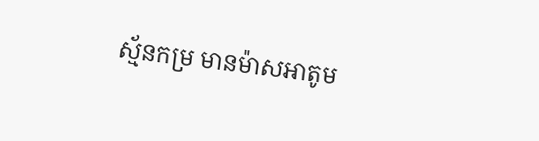ស្ម័នកម្រ មានម៉ាសអាតូម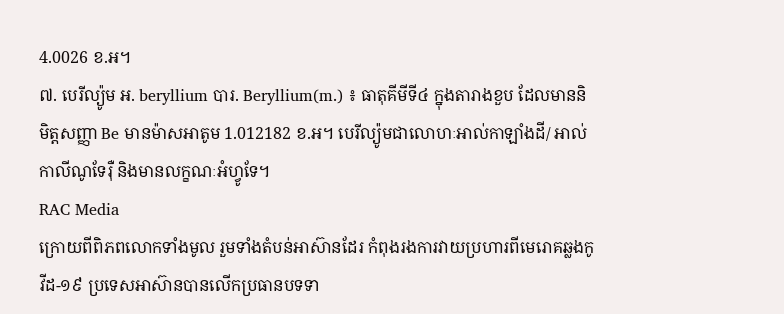4.0026 ខ.អ។
៧. បេរីល្យ៉ូម អ. beryllium បារ. Beryllium(m.) ៖ ធាតុគីមីទី៤ ក្នុងតារាងខួប ដែលមាននិមិត្តសញ្ញា Be មានម៉ាសអាតូម 1.012182 ខ.អ។ បេរីល្យ៉ូមជាលោហៈអាល់កាឡាំងដី/ អាល់កាលីណូទែរ៉ឺ និងមានលក្ខណៈអំហ្វូទែ។
RAC Media
ក្រោយពីពិភពលោកទាំងមូល រួមទាំងតំបន់អាស៊ានដែរ កំពុងរងការវាយប្រហារពីមេរោគឆ្លងកូវីដ-១៩ ប្រទេសអាស៊ានបានលើកប្រធានបទទា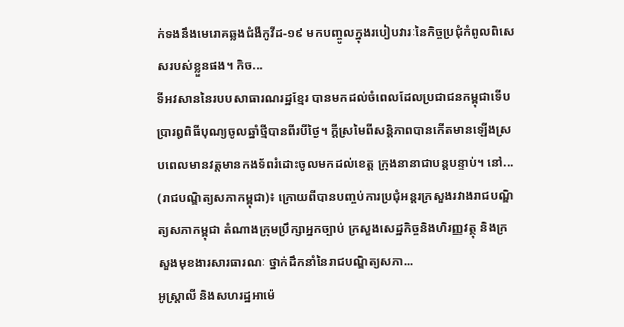ក់ទងនឹងមេរោគឆ្លងជំងឺកូវីដ-១៩ មកបញ្ចូលក្នុងរបៀបវារៈនៃកិច្ចប្រជុំកំពូលពិសេសរបស់ខ្លួនផង។ កិច...
ទីអវសាននៃរបបសាធារណរដ្ឋខ្មែរ បានមកដល់ចំពេលដែលប្រជាជនកម្ពុជាទើបប្រារឰពិធីបុណ្យចូលឆ្នាំថ្មីបានពីរបីថ្ងៃ។ ក្តីស្រមៃពីសន្តិភាពបានកើតមានឡើងស្របពេលមានវត្តមានកងទ័ពរំដោះចូលមកដល់ខេត្ត ក្រុងនានាជាបន្តបន្ទាប់។ នៅ...
(រាជបណ្ឌិត្យសភាកម្ពុជា)៖ ក្រោយពីបានបញ្ចប់ការប្រជុំអន្តរក្រសួងរវាងរាជបណ្ឌិត្យសភាកម្ពុជា តំណាងក្រុមប្រឹក្សាអ្នកច្បាប់ ក្រសួងសេដ្ឋកិច្ចនិងហិរញ្ញវត្ថុ និងក្រសួងមុខងារសារធារណៈ ថ្នាក់ដឹកនាំនៃរាជបណ្ឌិត្យសភា...
អូស្រ្តាលី និងសហរដ្ឋអាម៉េ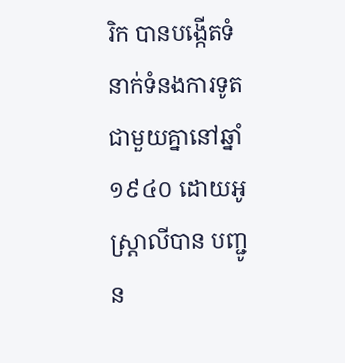រិក បានបង្កើតទំនាក់ទំនងការទូតជាមួយគ្នានៅឆ្នាំ១៩៤០ ដោយអូស្រ្តាលីបាន បញ្ជូន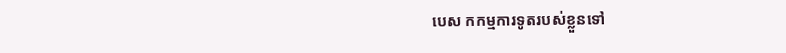បេស កកម្មការទូតរបស់ខ្លួនទៅ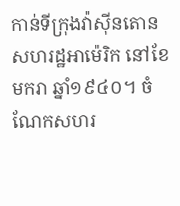កាន់ទីក្រុងវ៉ាស៊ីនតោន សហរដ្ឋអាម៉េរិក នៅខែមករា ឆ្នាំ១៩៤០។ ចំណែកសហរ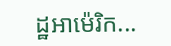ដ្ឋអាម៉េរិក...